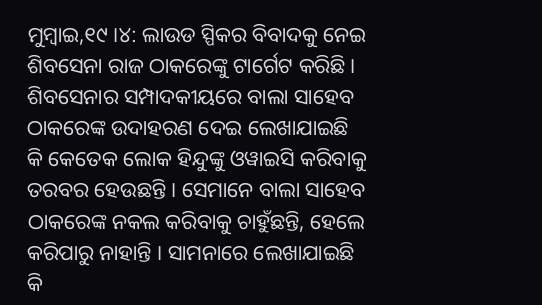ମୁମ୍ବାଇ,୧୯ ।୪: ଲାଉଡ ସ୍ପିକର ବିବାଦକୁ ନେଇ ଶିବସେନା ରାଜ ଠାକରେଙ୍କୁ ଟାର୍ଗେଟ କରିଛି । ଶିବସେନାର ସମ୍ପାଦକୀୟରେ ବାଲା ସାହେବ ଠାକରେଙ୍କ ଉଦାହରଣ ଦେଇ ଲେଖାଯାଇଛି କି କେତେକ ଲୋକ ହିନ୍ଦୁଙ୍କୁ ଓୱାଇସି କରିବାକୁ ତରବର ହେଉଛନ୍ତି । ସେମାନେ ବାଲା ସାହେବ ଠାକରେଙ୍କ ନକଲ କରିବାକୁ ଚାହୁଁଛନ୍ତି, ହେଲେ କରିପାରୁ ନାହାନ୍ତି । ସାମନାରେ ଲେଖାଯାଇଛି କି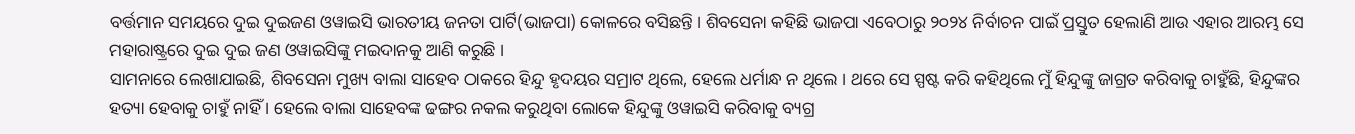ବର୍ତ୍ତମାନ ସମୟରେ ଦୁଇ ଦୁଇଜଣ ଓୱାଇସି ଭାରତୀୟ ଜନତା ପାର୍ଟି(ଭାଜପା) କୋଳରେ ବସିଛନ୍ତି । ଶିବସେନା କହିଛି ଭାଜପା ଏବେଠାରୁ ୨୦୨୪ ନିର୍ବାଚନ ପାଇଁ ପ୍ରସ୍ତୁତ ହେଲାଣି ଆଉ ଏହାର ଆରମ୍ଭ ସେ ମହାରାଷ୍ଟ୍ରରେ ଦୁଇ ଦୁଇ ଜଣ ଓୱାଇସିଙ୍କୁ ମଇଦାନକୁ ଆଣି କରୁଛି ।
ସାମନାରେ ଲେଖାଯାଇଛି, ଶିବସେନା ମୁଖ୍ୟ ବାଲା ସାହେବ ଠାକରେ ହିନ୍ଦୁ ହୃଦୟର ସମ୍ରାଟ ଥିଲେ, ହେଲେ ଧର୍ମାନ୍ଧ ନ ଥିଲେ । ଥରେ ସେ ସ୍ପଷ୍ଟ କରି କହିଥିଲେ ମୁଁ ହିନ୍ଦୁଙ୍କୁ ଜାଗ୍ରତ କରିବାକୁ ଚାହୁଁଛି, ହିନ୍ଦୁଙ୍କର ହତ୍ୟା ହେବାକୁ ଚାହୁଁ ନାହିଁ । ହେଲେ ବାଲା ସାହେବଙ୍କ ଢଙ୍ଗର ନକଲ କରୁଥିବା ଲୋକେ ହିନ୍ଦୁଙ୍କୁ ଓୱାଇସି କରିବାକୁ ବ୍ୟଗ୍ର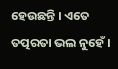ହେଉଛନ୍ତି । ଏତେ ତତ୍ପରତା ଭଲ ନୁହେଁ ।